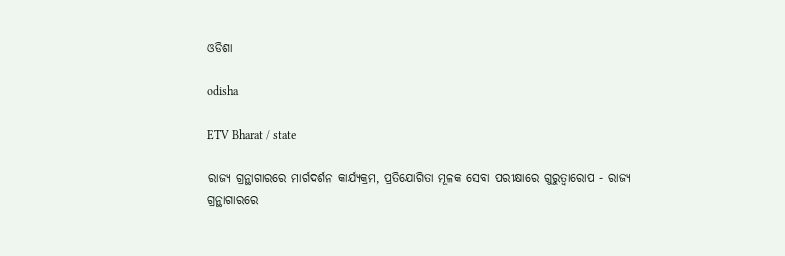ଓଡିଶା

odisha

ETV Bharat / state

ରାଜ୍ୟ ଗ୍ରନ୍ଥାଗାରରେ ମାର୍ଗଦର୍ଶନ କାର୍ଯ୍ୟକ୍ରମ, ପ୍ରତିଯୋଗିତା ମୂଳକ ସେବା ପରୀକ୍ଷାରେ ଗୁରୁତ୍ବାରୋପ - ରାଜ୍ୟ ଗ୍ରନ୍ଥାଗାରରେ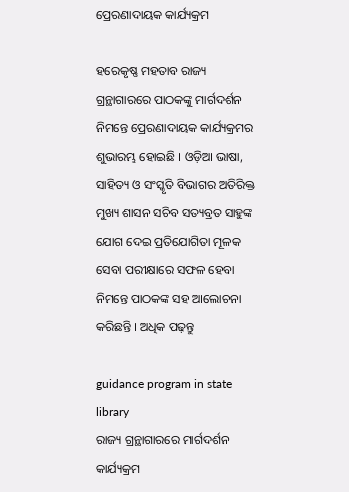ପ୍ରେରଣାଦାୟକ କାର୍ଯ୍ୟକ୍ରମ

ହରେକୃଷ୍ଣ ମହତାବ ରାଜ୍ୟ ଗ୍ରନ୍ଥାଗାରରେ ପାଠକଙ୍କୁ ମାର୍ଗଦର୍ଶନ ନିମନ୍ତେ ପ୍ରେରଣାଦାୟକ କାର୍ଯ୍ୟକ୍ରମର ଶୁଭାରମ୍ଭ ହୋଇଛି । ଓଡ଼ିଆ ଭାଷା, ସାହିତ୍ୟ ଓ ସଂସ୍କୃତି ବିଭାଗର ଅତିରିକ୍ତ ମୁଖ୍ୟ ଶାସନ ସଚିବ ସତ୍ୟବ୍ରତ ସାହୁଙ୍କ ଯୋଗ ଦେଇ ପ୍ରତିଯୋଗିତା ମୂଳକ ସେବା ପରୀକ୍ଷାରେ ସଫଳ ହେବା ନିମନ୍ତେ ପାଠକଙ୍କ ସହ ଆଲୋଚନା କରିଛନ୍ତି । ଅଧିକ ପଢ଼ନ୍ତୁ

guidance program in state library
ରାଜ୍ୟ ଗ୍ରନ୍ଥାଗାରରେ ମାର୍ଗଦର୍ଶନ କାର୍ଯ୍ୟକ୍ରମ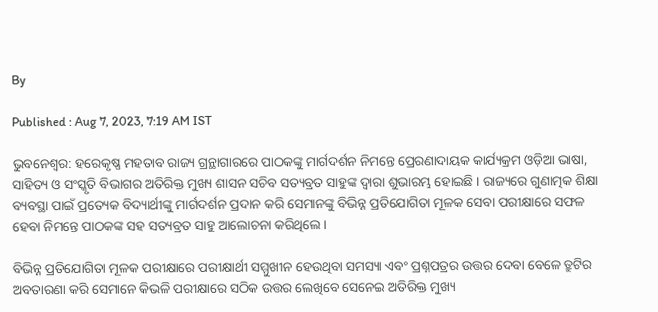By

Published : Aug 7, 2023, 7:19 AM IST

ଭୁବନେଶ୍ବର: ହରେକୃଷ୍ଣ ମହତାବ ରାଜ୍ୟ ଗ୍ରନ୍ଥାଗାରରେ ପାଠକଙ୍କୁ ମାର୍ଗଦର୍ଶନ ନିମନ୍ତେ ପ୍ରେରଣାଦାୟକ କାର୍ଯ୍ୟକ୍ରମ ଓଡ଼ିଆ ଭାଷା, ସାହିତ୍ୟ ଓ ସଂସ୍କୃତି ବିଭାଗର ଅତିରିକ୍ତ ମୁଖ୍ୟ ଶାସନ ସଚିବ ସତ୍ୟବ୍ରତ ସାହୁଙ୍କ ଦ୍ୱାରା ଶୁଭାରମ୍ଭ ହୋଇଛି । ରାଜ୍ୟରେ ଗୁଣାତ୍ମକ ଶିକ୍ଷା ବ୍ୟବସ୍ଥା ପାଇଁ ପ୍ରତ୍ୟେକ ବିଦ୍ୟାର୍ଥୀଙ୍କୁ ମାର୍ଗଦର୍ଶନ ପ୍ରଦାନ କରି ସେମାନଙ୍କୁ ବିଭିନ୍ନ ପ୍ରତିଯୋଗିତା ମୂଳକ ସେବା ପରୀକ୍ଷାରେ ସଫଳ ହେବା ନିମନ୍ତେ ପାଠକଙ୍କ ସହ ସତ୍ୟବ୍ରତ ସାହୁ ଆଲୋଚନା କରିଥିଲେ ।

ବିଭିନ୍ନ ପ୍ରତିଯୋଗିତା ମୂଳକ ପରୀକ୍ଷାରେ ପରୀକ୍ଷାର୍ଥୀ ସମ୍ମୁଖୀନ ହେଉଥିବା ସମସ୍ୟା ଏବଂ ପ୍ରଶ୍ନପତ୍ରର ଉତ୍ତର ଦେବା ବେଳେ ତ୍ରୁଟିର ଅବତାରଣା କରି ସେମାନେ କିଭଳି ପରୀକ୍ଷାରେ ସଠିକ ଉତ୍ତର ଲେଖିବେ ସେନେଇ ଅତିରିକ୍ତ ମୁଖ୍ୟ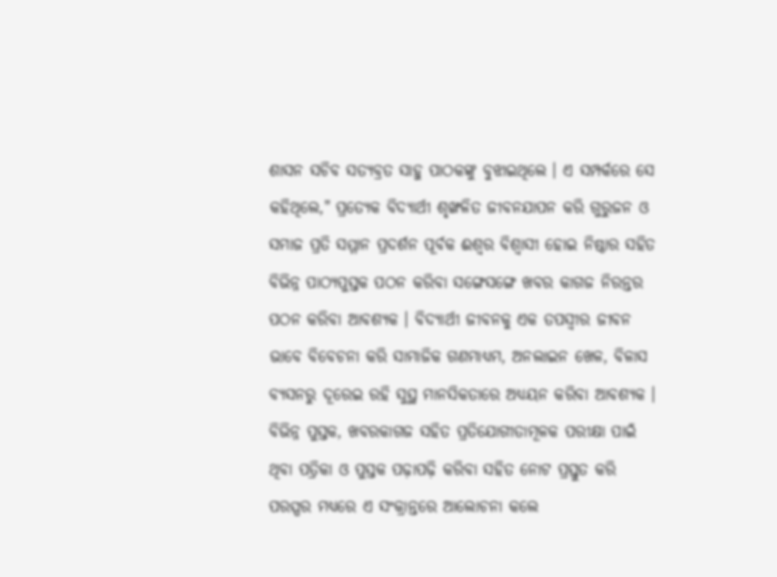ଶାସନ ସଚିବ ସତ୍ୟବ୍ରତ ସାହୁ ପାଠକଙ୍କୁ ବୁଝାଇଥିଲେ । ଏ ସମ୍ପର୍କରେ ସେ କହିଥିଲେ," ପ୍ରତ୍ୟେକ ବିଦ୍ୟାର୍ଥୀ ଶୃଙ୍ଖଳିତ ଜୀବନଯାପନ କରି ଗୁରୁଜନ ଓ ସମାଜ ପ୍ରତି ସମ୍ମାନ ପ୍ରଦର୍ଶନ ପୂର୍ବକ ଈଶ୍ୱର ବିଶ୍ୱାସୀ ହୋଇ ନିଷ୍ଠାର ସହିତ ବିଭିନ୍ନ ପାଠ୍ୟପୁସ୍ତକ ପଠନ କରିବା ସଙ୍ଗେସଙ୍ଗେ ଖବର କାଗଜ ନିରନ୍ତର ପଠନ କରିବା ଆବଶ୍ୟକ । ବିଦ୍ୟାର୍ଥୀ ଜୀବନକୁ ଏକ ତପସ୍ୱୀର ଜୀବନ ଭାବେ ବିବେଚନା କରି ସାମାଜିକ ଗଣମାଧ୍ୟମ, ଅନଲାଇନ ଖେଳ, ବିଳାସ ବ୍ୟସନରୁ ଦୂରେଇ ରହି ସୁସ୍ଥ ମାନସିକତାରେ ଅଧ୍ୟୟନ କରିବା ଆବଶ୍ୟକ । ବିଭିନ୍ନ ପୁସ୍ତକ, ଖବରକାଗଜ ସହିତ ପ୍ରତିଯୋଗୀତାମୂଳକ ପରୀକ୍ଷା ପାଇଁ ଥିବା ପତ୍ରିକା ଓ ପୁସ୍ତକ ପଢ଼ାପଢ଼ି କରିବା ସହିତ ନୋଟ ପ୍ରସ୍ତୁତ କରି ପରସ୍ପର ମଧ୍ୟରେ ଏ ସଂକ୍ରାନ୍ତରେ ଆଲୋଚନା କଲେ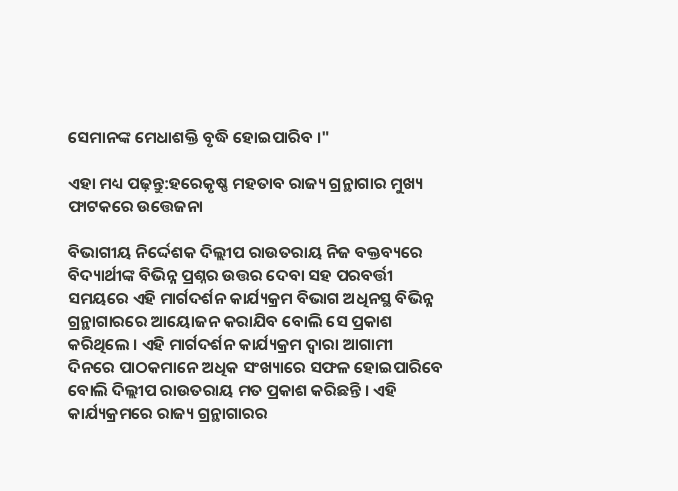ସେମାନଙ୍କ ମେଧାଶକ୍ତି ବୃଦ୍ଧି ହୋଇପାରିବ ।"

ଏହା ମଧ୍ୟ ପଢ଼ନ୍ତୁ:ହରେକୃଷ୍ଣ ମହତାବ ରାଜ୍ୟ ଗ୍ରନ୍ଥାଗାର ମୁଖ୍ୟ ଫାଟକରେ ଉତ୍ତେଜନା

ବିଭାଗୀୟ ନିର୍ଦ୍ଦେଶକ ଦିଲ୍ଲୀପ ରାଉତରାୟ ନିଜ ବକ୍ତବ୍ୟରେ ବିଦ୍ୟାର୍ଥୀଙ୍କ ବିଭିନ୍ନ ପ୍ରଶ୍ନର ଉତ୍ତର ଦେବା ସହ ପରବର୍ତ୍ତୀ ସମୟରେ ଏହି ମାର୍ଗଦର୍ଶନ କାର୍ଯ୍ୟକ୍ରମ ବିଭାଗ ଅଧିନସ୍ଥ ବିଭିନ୍ନ ଗ୍ରନ୍ଥାଗାରରେ ଆୟୋଜନ କରାଯିବ ବୋଲି ସେ ପ୍ରକାଶ କରିଥିଲେ । ଏହି ମାର୍ଗଦର୍ଶନ କାର୍ଯ୍ୟକ୍ରମ ଦ୍ୱାରା ଆଗାମୀ ଦିନରେ ପାଠକମାନେ ଅଧିକ ସଂଖ୍ୟାରେ ସଫଳ ହୋଇପାରିବେ ବୋଲି ଦିଲ୍ଲୀପ ରାଉତରାୟ ମତ ପ୍ରକାଶ କରିଛନ୍ତି । ଏହି କାର୍ଯ୍ୟକ୍ରମରେ ରାଜ୍ୟ ଗ୍ରନ୍ଥାଗାରର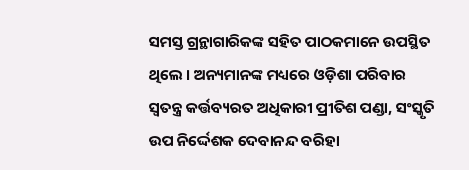ସମସ୍ତ ଗ୍ରନ୍ଥାଗାରିକଙ୍କ ସହିତ ପାଠକମାନେ ଉପସ୍ଥିତ ଥିଲେ । ଅନ୍ୟମାନଙ୍କ ମଧ୍ୟରେ ଓଡ଼ିଶା ପରିବାର ସ୍ୱତନ୍ତ୍ର କର୍ତ୍ତବ୍ୟରତ ଅଧିକାରୀ ପ୍ରୀତିଶ ପଣ୍ଡା, ସଂସ୍କୃତି ଉପ ନିର୍ଦ୍ଦେଶକ ଦେବାନନ୍ଦ ବରିହା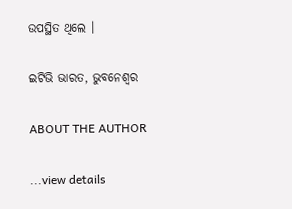ଉପସ୍ଥିତ ଥିଲେ ।

ଇଟିଭି ଭାରତ, ଭୁବନେଶ୍ବର

ABOUT THE AUTHOR

...view details